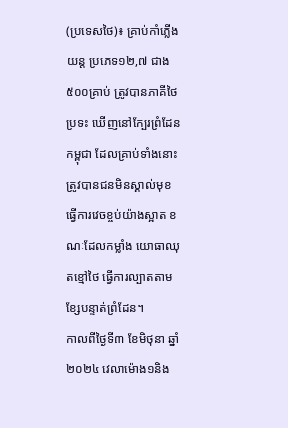(ប្រទេសថៃ)៖ គ្រាប់កាំភ្លើងយន្ត ប្រភេទ១២,៧ ជាង៥០០គ្រាប់ ត្រូវបានភាគីថៃប្រទះ ឃើញនៅក្បែរព្រំដែនកម្ពុជា ដែលគ្រាប់ទាំងនោះ ត្រូវបានជនមិនស្គាល់មុខ ធ្វើការវេចខ្ចប់យ៉ាងស្អាត ខណៈដែលកម្លាំង យោធាឈុតខ្មៅថៃ ធ្វើការល្បាតតាម ខ្សែបន្ទាត់ព្រំដែន។
កាលពីថ្ងៃទី៣ ខែមិថុនា ឆ្នាំ២០២៤ វេលាម៉ោង១និង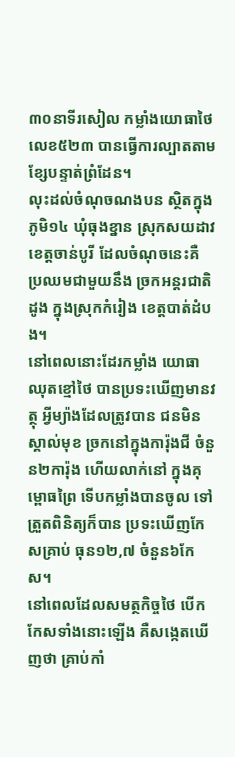៣០នាទីរសៀល កម្លាំងយោធាថៃ លេខ៥២៣ បានធ្វើការល្បាតតាម ខ្សែបន្ទាត់ព្រំដែន។
លុះដល់ចំណុចណងបន ស្ថិតក្នុងភូមិ១៤ ឃុំធុងខ្នាន ស្រុកសយដាវ ខេត្តចាន់បូរី ដែលចំណុចនេះគឺ ប្រឈមជាមួយនឹង ច្រកអន្តរជាតិដូង ក្នុងស្រុកកំរៀង ខេត្តបាត់ដំបង។
នៅពេលនោះដែរកម្លាំង យោធាឈុតខ្មៅថៃ បានប្រទះឃើញមានវត្ថុ អ្វីម្យ៉ាងដែលត្រូវបាន ជនមិនស្គាល់មុខ ច្រកនៅក្នុងការ៉ុងជី ចំនួន២ការ៉ុង ហើយលាក់នៅ ក្នុងគុម្ពោធព្រៃ ទើបកម្លាំងបានចូល ទៅត្រួតពិនិត្យក៏បាន ប្រទះឃើញកែសគ្រាប់ ធុន១២,៧ ចំនួន៦កែស។
នៅពេលដែលសមត្ថកិច្ចថៃ បើកកែសទាំងនោះឡើង គឺសង្កេតឃើញថា គ្រាប់កាំ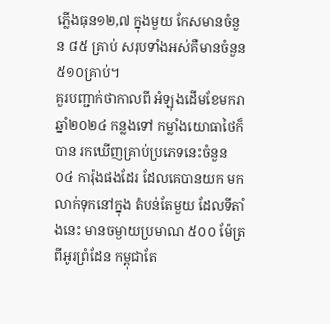ភ្លើងធុន១២,៧ ក្នុងមួយ កែសមានចំនួន ៨៥ គ្រាប់ សរុបទាំងអស់គឺមានចំនួន ៥១០គ្រាប់។
គួរបញ្ជាក់ថាកាលពី អំឡុងដើមខែមករា ឆ្នាំ២០២៤ កន្លងទៅ កម្លាំងយោធាថៃក៏បាន រកឃើញគ្រាប់ប្រភេទនេះចំនួន ០៤ ការ៉ុងផងដែរ ដែលគេបានយក មកលាក់ទុកនៅក្នុង តំបន់តែមួយ ដែលទីតាំងនេះ មានចម្ងាយប្រមាណ ៥០០ ម៉ែត្រពីអូរព្រំដែន កម្ពុជាតែ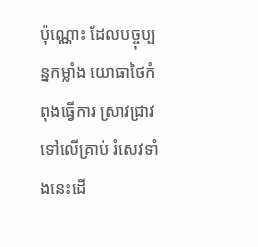ប៉ុណ្ណោះ ដែលបច្ចុប្បន្នកម្លាំង យោធាថៃកំពុងធ្វើការ ស្រាវជ្រាវទៅលើគ្រាប់ រំសេវទាំងនេះដើ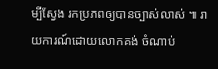ម្បីស្វែង រកប្រភពឲ្យបានច្បាស់លាស់ ៕ រាយការណ៍ដោយលោកគង់ ចំណាប់